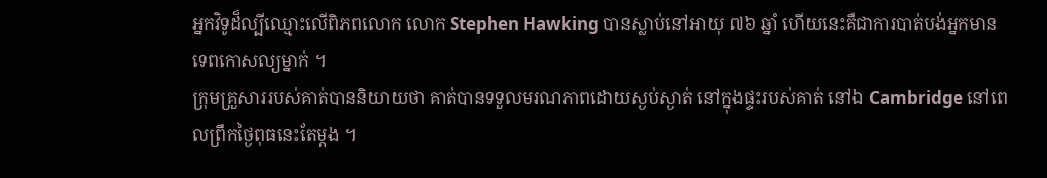អ្នកវិទូដ៏ល្បីឈ្មោះលើពិភពលោក លោក Stephen Hawking បានស្លាប់នៅអាយុ ៧៦ ឆ្នាំ ហើយនេះគឺជាការបាត់បង់អ្នកមានទេពកោសល្យម្នាក់ ។
ក្រុមគ្រួសាររបស់គាត់បាននិយាយថា គាត់បានទទួលមរណភាពដោយស្ងប់ស្ងាត់ នៅក្នុងផ្ទះរបស់គាត់ នៅឯ Cambridge នៅពេលព្រឹកថ្ងៃពុធនេះតែម្តង ។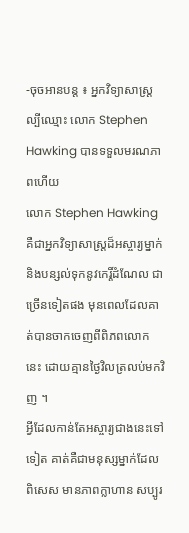-ចុចអានបន្ត ៖ អ្នកវិទ្យាសាស្រ្តល្បីឈ្មោះ លោក Stephen Hawking បានទទួលមរណភាពហើយ
លោក Stephen Hawking គឺជាអ្នកវិទ្យាសាស្រ្តដ៏អស្ចារ្យម្នាក់ និងបន្សល់ទុកនូវកេរ្តិ៍ដំណែល ជាច្រើនទៀតផង មុនពេលដែលគាត់បានចាកចេញពីពិភពលោកនេះ ដោយគ្មានថ្ងៃវិលត្រលប់មកវិញ ។
អ្វីដែលកាន់តែអស្ចារ្យជាងនេះទៅទៀត គាត់គឺជាមនុស្សម្នាក់ដែលពិសេស មានភាពក្លាហាន សប្បូរ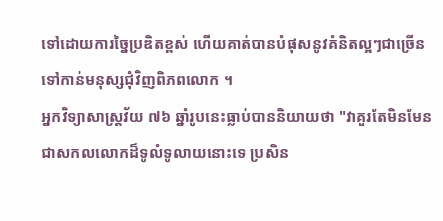ទៅដោយការច្នៃប្រឌិតខ្ពស់ ហើយគាត់បានបំផុសនូវគំនិតល្អៗជាច្រើន ទៅកាន់មនុស្សជុំវិញពិភពលោក ។
អ្នកវិទ្យាសាស្រ្តវ័យ ៧៦ ឆ្នាំរូបនេះធ្លាប់បាននិយាយថា "វាគួរតែមិនមែនជាសកលលោកដ៏ទូលំទូលាយនោះទេ ប្រសិន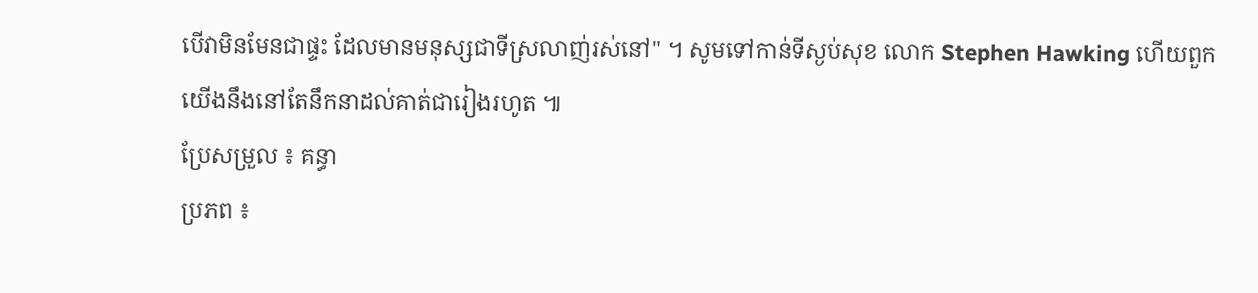បើវាមិនមែនជាផ្ទះ ដែលមានមនុស្សជាទីស្រលាញ់រស់នៅ" ។ សូមទៅកាន់ទីស្ងប់សុខ លោក Stephen Hawking ហើយពួកយើងនឹងនៅតែនឹកនាដល់គាត់ជារៀងរហូត ៕
ប្រែសម្រួល ៖ គន្ធា
ប្រភព ៖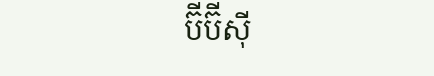ប៊ីប៊ីសុី